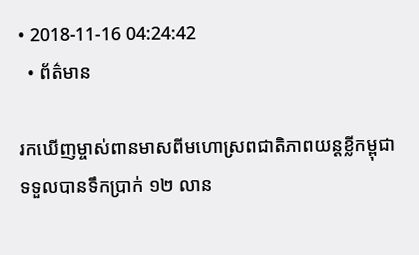• 2018-11-16 04:24:42
  • ព័ត៌មាន

រកឃើញម្ចាស់ពានមាសពីមហោស្រពជាតិភាពយន្តខ្លីកម្ពុជា ទទួលបានទឹកប្រាក់ ១២ លាន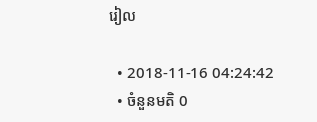រៀល

  • 2018-11-16 04:24:42
  • ចំនួនមតិ 0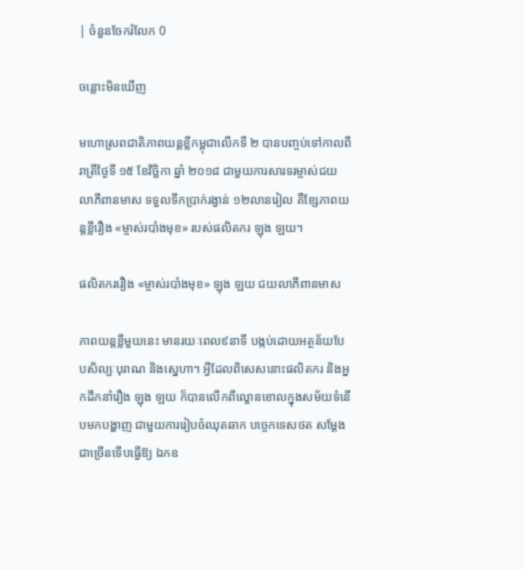| ចំនួនចែករំលែក 0

ចន្លោះមិនឃើញ

មហោស្រពជាតិភាពយន្តខ្លីកម្ពុជាលើកទី ២ បានបញ្ចប់ទៅកាលពីរាត្រីថ្ងៃទី ១៥ ខែវិច្ឆិកា ឆ្នាំ ២០១៨ ជាមួយការសារទរម្ចាស់ជយលាភីពានមាស ទទួលទឹកប្រាក់រង្វាន់ ១២លានរៀល គឺខ្សែភាពយន្តខ្លីរឿង «ម្ចាស់របាំងមុខ» របស់ផលិតករ ឡុង ឡយ។

ផលិតកររឿង «ម្ចាស់របាំងមុខ» ឡុង ឡយ ជយលាភីពានមាស

ភាពយន្តខ្លីមួយនេះ មានរយៈពេល៩នាទី បង្កប់ដោយអត្ថន័យបែបសិល្បៈបុរាណ និងស្នេហា។ អ្វីដែលពិសេសនោះផលិតករ និងអ្នកដឹកនាំរឿង ឡុង ឡយ ក៏បានលើកពីល្ខោនខោលក្នុងសម័យទំនើបមកបង្ហាញ ជាមួយការរៀបចំឈុតឆាក បច្ចេកទេសថត សម្ដែងជាច្រើនទើបធ្វើឱ្យ ឯកឧ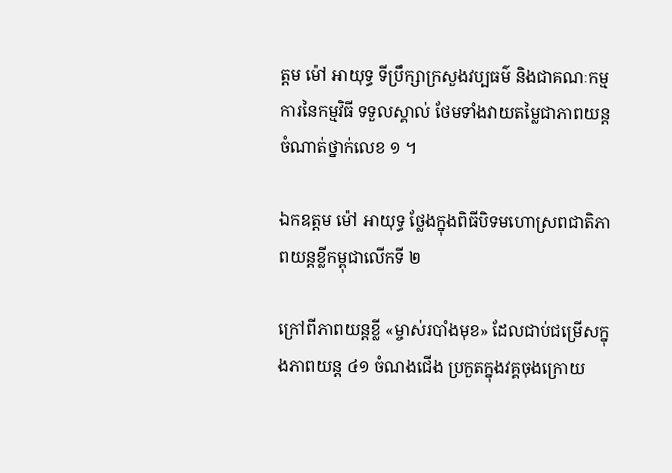ត្ដម ម៉ៅ អាយុទ្ធ ទីប្រឹក្សាក្រសួងវប្បធម៌ និងជាគណៈកម្មការនៃកម្មវិធី ទទួលស្គាល់ ថែមទាំងវាយតម្លៃជាភាពយន្តចំណាត់ថ្នាក់លេខ ១ ។

ឯកឧត្ដម ម៉ៅ អាយុទ្ធ ថ្លែងក្នុងពិធីបិទមហោស្រពជាតិភាពយន្តខ្លីកម្ពុជាលើកទី ២

ក្រៅពីភាពយន្តខ្លី «ម្ចាស់របាំងមុខ» ដែលជាប់ជម្រើសក្នុងភាពយន្ត ៤១ ចំណងជើង ប្រកួតក្នុងវគ្គចុងក្រោយ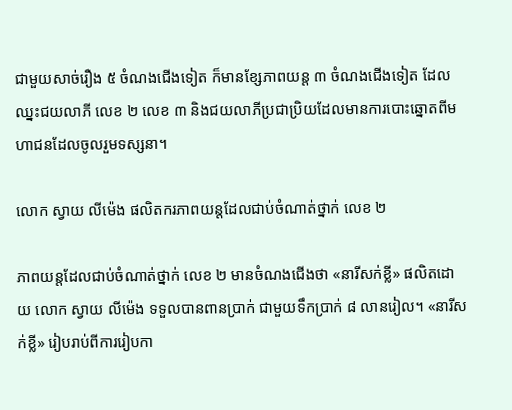ជាមួយសាច់រឿង ៥ ចំណងជើងទៀត ក៏មានខ្សែភាពយន្ត ៣ ចំណងជើងទៀត ដែលឈ្នះជយលាភី លេខ ២ លេខ ៣ និងជយលាភីប្រជាប្រិយដែលមានការបោះឆ្នោតពីមហាជនដែលចូលរួមទស្សនា។

លោក ស្វាយ លីម៉េង ផលិតករភាពយន្តដែលជាប់ចំណាត់ថ្នាក់ លេខ ២

ភាពយន្តដែលជាប់ចំណាត់ថ្នាក់ លេខ ២ មានចំណងជើងថា «នារីសក់ខ្លី» ផលិតដោយ លោក ស្វាយ លីម៉េង ទទួលបានពានប្រាក់ ជាមួយទឹកប្រាក់ ៨ លានរៀល។ «នារីសក់ខ្លី» រៀបរាប់ពីការរៀបកា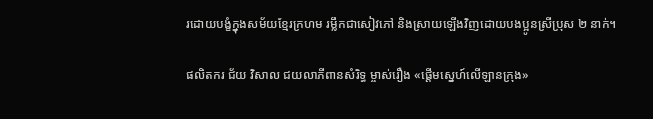រដោយបង្ខំក្នុងសម័យខ្មែរក្រហម រម្លឹកជាសៀវភៅ និងស្រាយឡើងវិញដោយបងប្អូនស្រីប្រុស ២ នាក់។

ផលិតករ ជ័យ វិសាល ជយលាភីពានសំរិទ្ធ ម្ចាស់រឿង «ផ្តើមស្នេហ៍លើឡានក្រុង»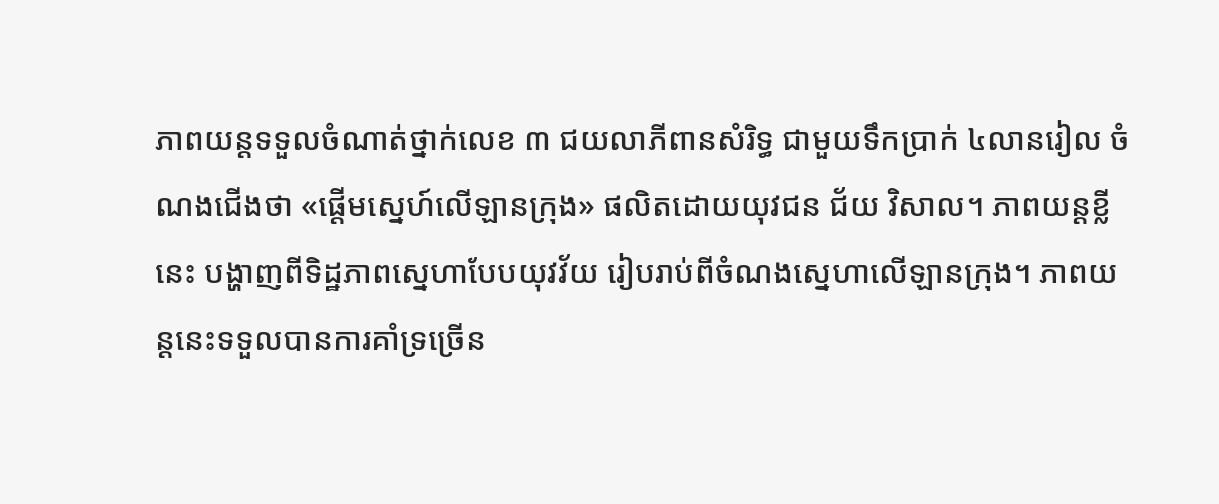ភាពយន្តទទួលចំណាត់ថ្នាក់លេខ ៣ ជយលាភីពានសំរិទ្ធ ជាមួយទឹកប្រាក់ ៤លានរៀល ចំណងជើងថា «ផ្តើមស្នេហ៍លើឡានក្រុង» ផលិតដោយយុវជន ជ័យ វិសាល។ ភាពយន្តខ្លីនេះ បង្ហាញពីទិដ្ឋភាពស្នេហាបែបយុវវ័យ រៀបរាប់ពីចំណងស្នេហាលើឡានក្រុង។ ភាពយន្តនេះទទួលបានការគាំទ្រច្រើន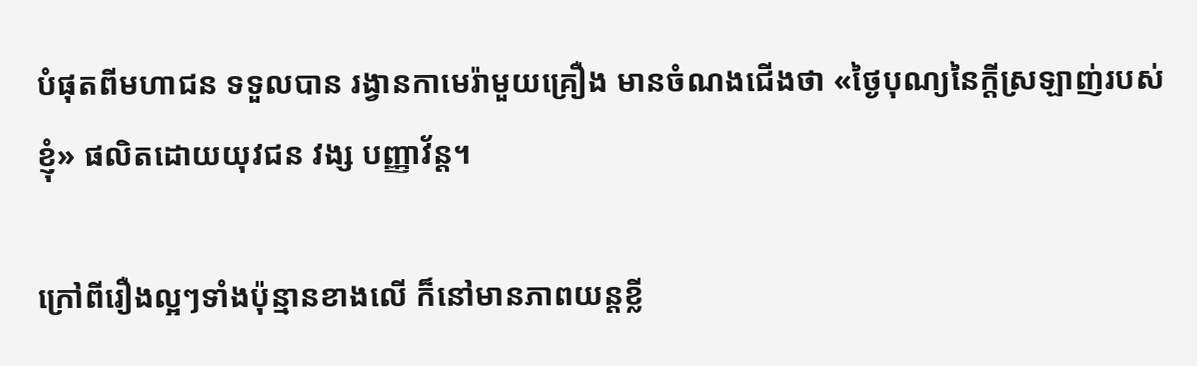បំផុតពីមហាជន ទទួលបាន រង្វានកាមេរ៉ាមួយគ្រឿង មានចំណងជើងថា «ថ្ងៃបុណ្យនៃក្តីស្រឡាញ់របស់ខ្ញុំ» ផលិតដោយយុវជន វង្ស បញ្ញាវ័ន្ត។

ក្រៅពីរឿងល្អៗទាំងប៉ុន្មានខាងលើ ក៏នៅមានភាពយន្តខ្លី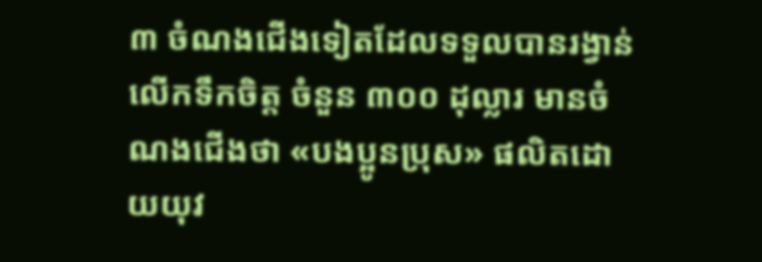៣ ចំណងជើងទៀតដែលទទួលបានរង្វាន់លើកទឹកចិត្ត ចំនួន ៣០០ ដុល្លារ មានចំណងជើងថា «បងប្អូនប្រុស» ផលិតដោយយុវ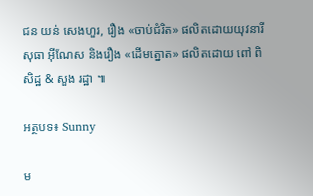ជន យន់ សេងហួរ, រឿង «ចាប់ជំរិត» ផលិតដោយយុវនារី សុធា អ៊ីណែស និងរឿង «ដើមត្នោត» ផលិតដោយ ពៅ ពិសិដ្ឋ & សួង រដ្ឋា ៕

អត្ថបទ៖ Sunny

ម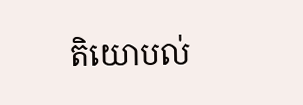តិយោបល់